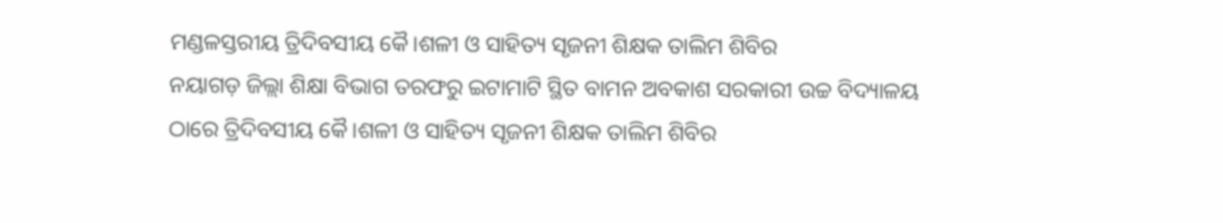ମଣ୍ଡଳସ୍ତରୀୟ ତ୍ରିଦିବସୀୟ କୈ।ଶଳୀ ଓ ସାହିତ୍ୟ ସୃଜନୀ ଶିକ୍ଷକ ତାଲିମ ଶିବିର
ନୟାଗଡ଼ ଜିଲ୍ଲା ଶିକ୍ଷା ବିଭାଗ ତରଫରୁ ଇଟାମାଟି ସ୍ଥିତ ବାମନ ଅବକାଶ ସରକାରୀ ଉଚ୍ଚ ବିଦ୍ୟାଳୟ ଠାରେ ତ୍ରିଦିବସୀୟ କୈ।ଶଳୀ ଓ ସାହିତ୍ୟ ସୃଜନୀ ଶିକ୍ଷକ ତାଲିମ ଶିବିର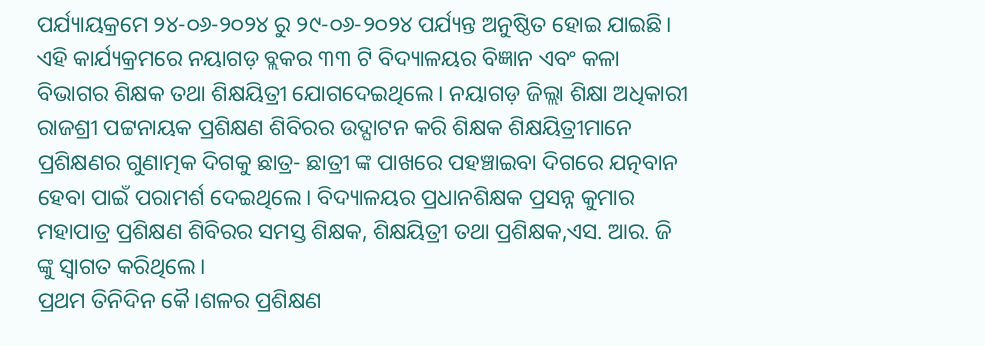ପର୍ଯ୍ୟାୟକ୍ରମେ ୨୪-୦୬-୨୦୨୪ ରୁ ୨୯-୦୬-୨୦୨୪ ପର୍ଯ୍ୟନ୍ତ ଅନୁଷ୍ଠିତ ହୋଇ ଯାଇଛି। ଏହି କାର୍ଯ୍ୟକ୍ରମରେ ନୟାଗଡ଼ ବ୍ଲକର ୩୩ ଟି ବିଦ୍ୟାଳୟର ବିଜ୍ଞାନ ଏବଂ କଳା ବିଭାଗର ଶିକ୍ଷକ ତଥା ଶିକ୍ଷୟିତ୍ରୀ ଯୋଗଦେଇଥିଲେ। ନୟାଗଡ଼ ଜିଲ୍ଲା ଶିକ୍ଷା ଅଧିକାରୀ ରାଜଶ୍ରୀ ପଟ୍ଟନାୟକ ପ୍ରଶିକ୍ଷଣ ଶିବିରର ଉଦ୍ଘାଟନ କରି ଶିକ୍ଷକ ଶିକ୍ଷୟିତ୍ରୀମାନେ ପ୍ରଶିକ୍ଷଣର ଗୁଣାତ୍ମକ ଦିଗକୁ ଛାତ୍ର- ଛାତ୍ରୀ ଙ୍କ ପାଖରେ ପହଞ୍ଚାଇବା ଦିଗରେ ଯତ୍ନବାନ ହେବା ପାଇଁ ପରାମର୍ଶ ଦେଇଥିଲେ। ବିଦ୍ୟାଳୟର ପ୍ରଧାନଶିକ୍ଷକ ପ୍ରସନ୍ନ କୁମାର ମହାପାତ୍ର ପ୍ରଶିକ୍ଷଣ ଶିବିରର ସମସ୍ତ ଶିକ୍ଷକ, ଶିକ୍ଷୟିତ୍ରୀ ତଥା ପ୍ରଶିକ୍ଷକ,ଏସ. ଆର. ଜି ଙ୍କୁ ସ୍ୱାଗତ କରିଥିଲେ।
ପ୍ରଥମ ତିନିଦିନ କୈ।ଶଳର ପ୍ରଶିକ୍ଷଣ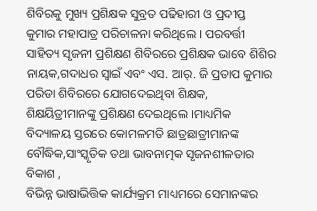ଶିବିରକୁ ମୁଖ୍ୟ ପ୍ରଶିକ୍ଷକ ସୁବ୍ରତ ପଢିହାରୀ ଓ ପ୍ରଦୀପ୍ତ କୁମାର ମହାପାତ୍ର ପରିଚାଳନା କରିଥିଲେ । ପରବର୍ତ୍ତୀ ସାହିତ୍ୟ ସୃଜନୀ ପ୍ରଶିକ୍ଷଣ ଶିବିରରେ ପ୍ରଶିକ୍ଷକ ଭାବେ ଶିଶିର ନାୟକ,ଗଦାଧର ସ୍ୱାଇଁ ଏବଂ ଏସ. ଆର୍. ଜି ପ୍ରତାପ କୁମାର ପରିଡା ଶିବିରରେ ଯୋଗଦେଇଥିବା ଶିକ୍ଷକ, ଶିକ୍ଷୟିତ୍ରୀମାନଙ୍କୁ ପ୍ରଶିକ୍ଷଣ ଦେଇଥିଲେ ।ମାଧ୍ୟମିକ ବିଦ୍ୟାଳୟ ସ୍ତରରେ କୋମଳମତି ଛାତ୍ରଛାତ୍ରୀମାନଙ୍କ ବୌଦ୍ଧିକ,ସାଂସ୍କୃତିକ ତଥା ଭାବନାତ୍ମକ ସୃଜନଶୀଳତାର ବିକାଶ ,
ବିଭିନ୍ନ ଭାଷାଭିତ୍ତିକ କାର୍ଯ୍ୟକ୍ରମ ମାଧ୍ୟମରେ ସେମାନଙ୍କର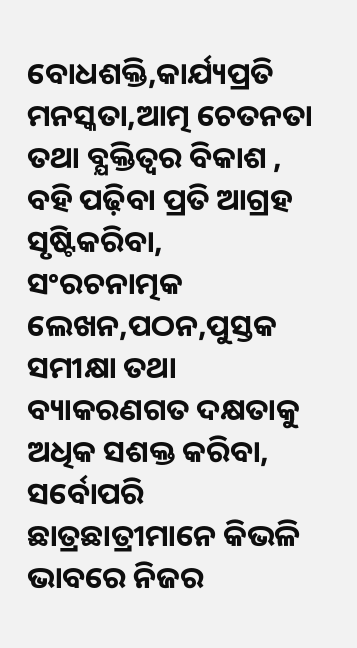ବୋଧଶକ୍ତି,କାର୍ଯ୍ୟପ୍ରତି ମନସ୍କତା,ଆତ୍ମ ଚେତନତା ତଥା ବ୍ଯକ୍ତିତ୍ବର ବିକାଶ ,
ବହି ପଢ଼ିବା ପ୍ରତି ଆଗ୍ରହ ସୃଷ୍ଟିକରିବା, ସଂରଚନାତ୍ମକ ଲେଖନ,ପଠନ,ପୁସ୍ତକ ସମୀକ୍ଷା ତଥା ବ୍ୟାକରଣଗତ ଦକ୍ଷତାକୁ ଅଧିକ ସଶକ୍ତ କରିବା,
ସର୍ବୋପରି ଛାତ୍ରଛାତ୍ରୀମାନେ କିଭଳି ଭାବରେ ନିଜର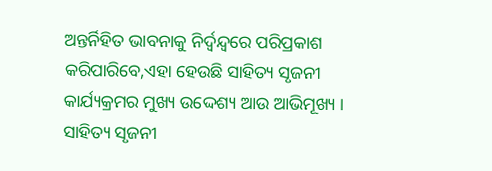ଅନ୍ତର୍ନିହିତ ଭାବନାକୁ ନିର୍ଦ୍ବନ୍ଦ୍ବରେ ପରିପ୍ରକାଶ କରିପାରିବେ,ଏହା ହେଉଛି ସାହିତ୍ୟ ସୃଜନୀ କାର୍ଯ୍ୟକ୍ରମର ମୁଖ୍ୟ ଉଦ୍ଦେଶ୍ୟ ଆଉ ଆଭିମୂଖ୍ୟ । ସାହିତ୍ୟ ସୃଜନୀ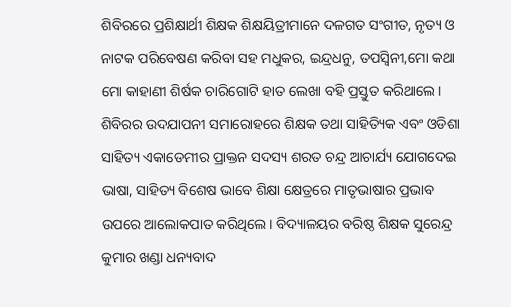ଶିବିରରେ ପ୍ରଶିକ୍ଷାର୍ଥୀ ଶିକ୍ଷକ ଶିକ୍ଷୟିତ୍ରୀମାନେ ଦଳଗତ ସଂଗୀତ, ନୃତ୍ୟ ଓ ନାଟକ ପରିବେଷଣ କରିବା ସହ ମଧୁକର, ଇନ୍ଦ୍ରଧନୁ, ତପସ୍ଵିନୀ,ମୋ କଥା ମୋ କାହାଣୀ ଶିର୍ଷକ ଚାରିଗୋଟି ହାତ ଲେଖା ବହି ପ୍ରସ୍ତୁତ କରିଥାଲେ। ଶିବିରର ଉଦଯାପନୀ ସମାରୋହରେ ଶିକ୍ଷକ ତଥା ସାହିତ୍ୟିକ ଏବଂ ଓଡିଶା ସାହିତ୍ୟ ଏକାଡେମୀର ପ୍ରାକ୍ତନ ସଦସ୍ୟ ଶରତ ଚନ୍ଦ୍ର ଆଚାର୍ଯ୍ୟ ଯୋଗଦେଇ ଭାଷା, ସାହିତ୍ୟ ବିଶେଷ ଭାବେ ଶିକ୍ଷା କ୍ଷେତ୍ରରେ ମାତୃଭାଷାର ପ୍ରଭାବ ଉପରେ ଆଲୋକପାତ କରିଥିଲେ। ବିଦ୍ୟାଳୟର ବରିଷ୍ଠ ଶିକ୍ଷକ ସୁରେନ୍ଦ୍ର କୁମାର ଖଣ୍ଡା ଧନ୍ୟବାଦ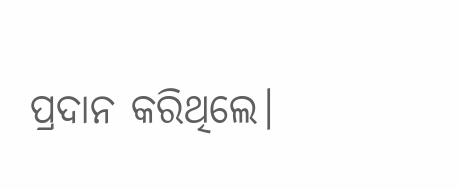ପ୍ରଦାନ କରିଥିଲେ।